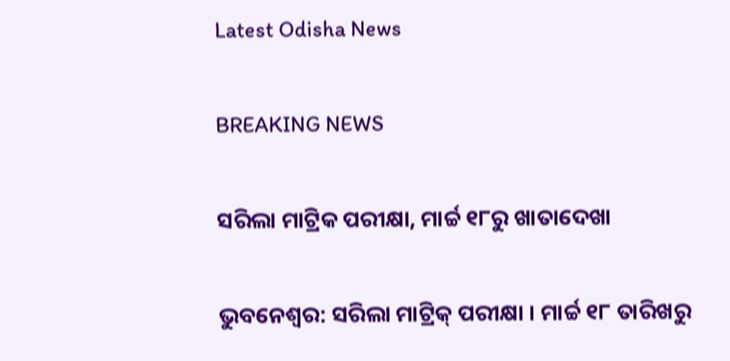Latest Odisha News

BREAKING NEWS

ସରିଲା ମାଟ୍ରିକ ପରୀକ୍ଷା, ମାର୍ଚ୍ଚ ୧୮ରୁ ଖାତାଦେଖା

ଭୁବନେଶ୍ୱର: ସରିଲା ମାଟ୍ରିକ୍ ପରୀକ୍ଷା । ମାର୍ଚ୍ଚ ୧୮ ତାରିଖରୁ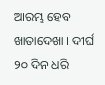ଆରମ୍ଭ ହେବ ଖାତାଦେଖା । ଦୀର୍ଘ ୨୦ ଦିନ ଧରି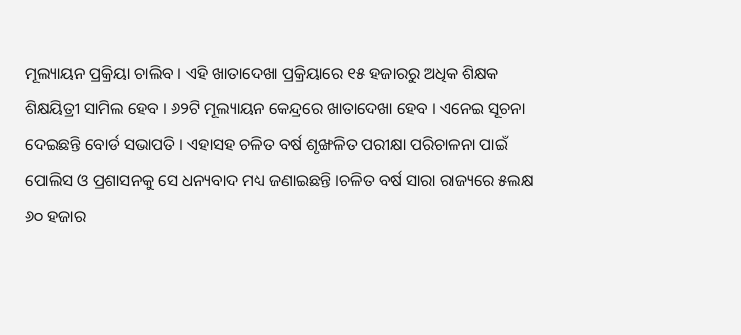ମୂଲ୍ୟାୟନ ପ୍ରକ୍ରିୟା ଚାଲିବ । ଏହି ଖାତାଦେଖା ପ୍ରକ୍ରିୟାରେ ୧୫ ହଜାରରୁ ଅଧିକ ଶିକ୍ଷକ ଶିକ୍ଷୟିତ୍ରୀ ସାମିଲ ହେବ । ୬୨ଟି ମୂଲ୍ୟାୟନ କେନ୍ଦ୍ରରେ ଖାତାଦେଖା ହେବ । ଏନେଇ ସୂଚନା ଦେଇଛନ୍ତି ବୋର୍ଡ ସଭାପତି । ଏହାସହ ଚଳିତ ବର୍ଷ ଶୃଙ୍ଖଳିତ ପରୀକ୍ଷା ପରିଚାଳନା ପାଇଁ ପୋଲିସ ଓ ପ୍ରଶାସନକୁ ସେ ଧନ୍ୟବାଦ ମଧ୍ୟ ଜଣାଇଛନ୍ତି ।ଚଳିତ ବର୍ଷ ସାରା ରାଜ୍ୟରେ ୫ଲକ୍ଷ ୬୦ ହଜାର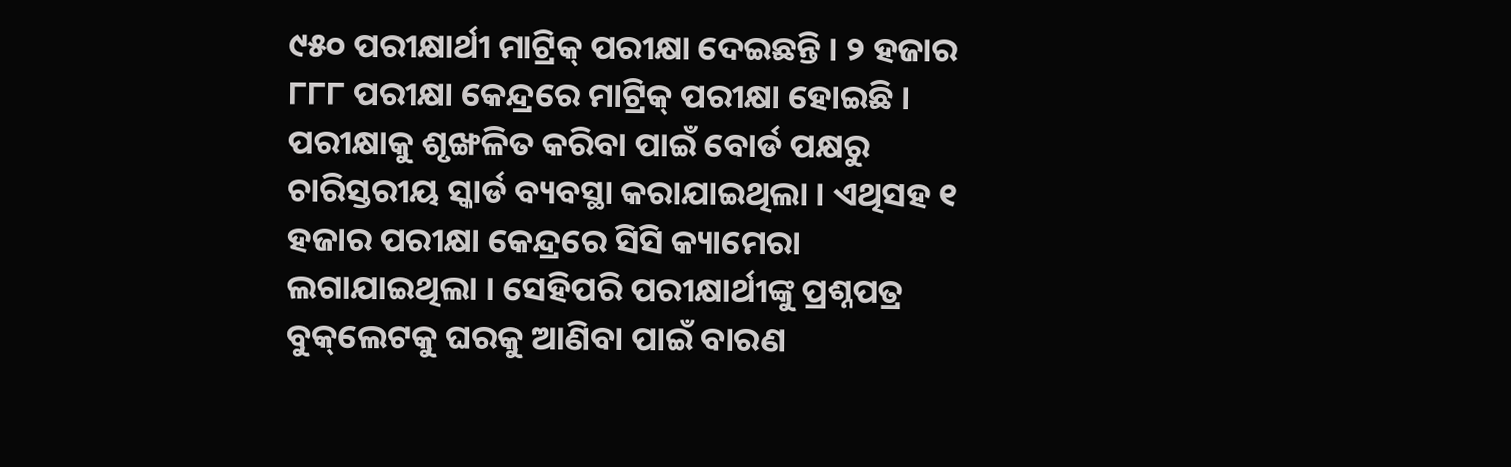୯୫୦ ପରୀକ୍ଷାର୍ଥୀ ମାଟ୍ରିକ୍ ପରୀକ୍ଷା ଦେଇଛନ୍ତି । ୨ ହଜାର ୮୮୮ ପରୀକ୍ଷା କେନ୍ଦ୍ରରେ ମାଟ୍ରିକ୍ ପରୀକ୍ଷା ହୋଇଛି । ପରୀକ୍ଷାକୁ ଶୃଙ୍ଖଳିତ କରିବା ପାଇଁ ବୋର୍ଡ ପକ୍ଷରୁ ଚାରିସ୍ତରୀୟ ସ୍କାର୍ଡ ବ୍ୟବସ୍ଥା କରାଯାଇଥିଲା । ଏଥିସହ ୧ ହଜାର ପରୀକ୍ଷା କେନ୍ଦ୍ରରେ ସିସି କ୍ୟାମେରା ଲଗାଯାଇଥିଲା । ସେହିପରି ପରୀକ୍ଷାର୍ଥୀଙ୍କୁ ପ୍ରଶ୍ନପତ୍ର ବୁକ୍‌ଲେଟକୁ ଘରକୁ ଆଣିବା ପାଇଁ ବାରଣ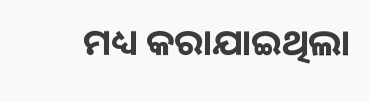ମଧ୍ୟ କରାଯାଇଥିଲା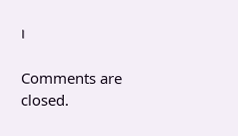।

Comments are closed.